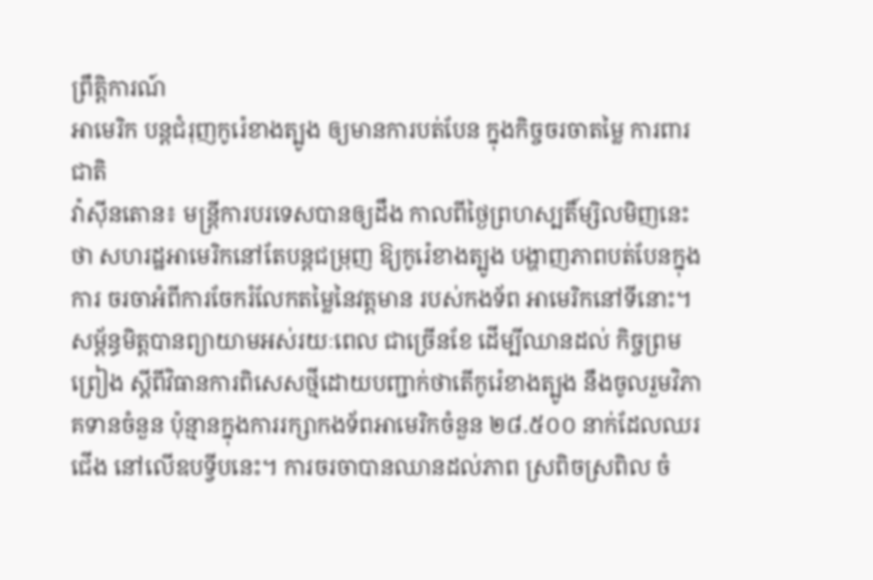ព្រឹត្តិការណ៍
អាមេរិក បន្ដជំរុញកូរ៉េខាងត្បូង ឲ្យមានការបត់បែន ក្នុងកិច្ចចរចាតម្លៃ ការពារជាតិ
វ៉ាស៊ីនតោន៖ មន្រ្តីការបរទេសបានឲ្យដឹង កាលពីថ្ងៃព្រហស្បតិ៍ម្សិលមិញនេះថា សហរដ្ឋអាមេរិកនៅតែបន្តជម្រុញ ឱ្យកូរ៉េខាងត្បូង បង្ហាញភាពបត់បែនក្នុងការ ចរចាអំពីការចែករំលែកតម្លៃនៃវត្តមាន របស់កងទ័ព អាមេរិកនៅទីនោះ។ សម្ព័ន្ធមិត្តបានព្យាយាមអស់រយៈពេល ជាច្រើនខែ ដើម្បីឈានដល់ កិច្ចព្រមព្រៀង ស្តីពីវិធានការពិសេសថ្មីដោយបញ្ជាក់ថាតើកូរ៉េខាងត្បូង នឹងចូលរួមវិភាគទានចំនួន ប៉ុន្មានក្នុងការរក្សាកងទ័ពអាមេរិកចំនួន ២៨.៥០០ នាក់ដែលឈរជើង នៅលើឧបទ្វីបនេះ។ ការចរចាបានឈានដល់ភាព ស្រពិចស្រពិល ចំ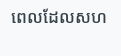ពេលដែលសហ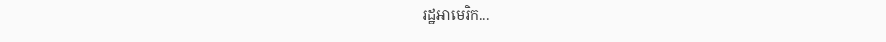រដ្ឋអាមេរិក...